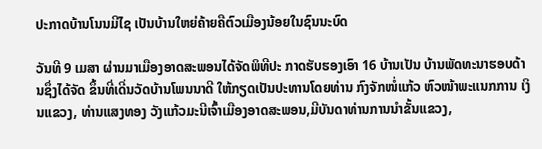ປະກາດບ້ານໂນນມີໄຊ ເປັນບ້ານໃຫຍ່ຄ້າຍຄືຕົວເມືອງນ້ອຍໃນຊົນນະບົດ

ວັນທີ 9 ເມສາ ຜ່ານມາເມືອງອາດສະພອນໄດ້ຈັດພິທີປະ ກາດຮັບຮອງເອົາ 16 ບ້ານເປັນ ບ້ານພັດທະນາຮອບດ້ານຊຶ່ງໄດ້ຈັດ ຂຶ້ນທີ່ເດີ່ນວັດບ້ານໂພນນາດີ ໃຫ້ກຽດເປັນປະທານໂດຍທ່ານ ກົງຈັກໜໍ່ແກ້ວ ຫົວໜ້າພະແນກການ ເງິນແຂວງ, ທ່ານແສງທອງ ວັງແກ້ວມະນີເຈົ້າເມືອງອາດສະພອນ,ມີບັນດາທ່ານການນໍາຂັ້ນແຂວງ,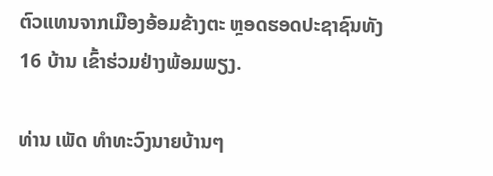ຕົວແທນຈາກເມືອງອ້ອມຂ້າງຕະ ຫຼອດຮອດປະຊາຊົນທັງ 16 ບ້ານ ເຂົ້າຮ່ວມຢ່າງພ້ອມພຽງ.

ທ່ານ ເພັດ ທຳທະວົງນາຍບ້ານໆ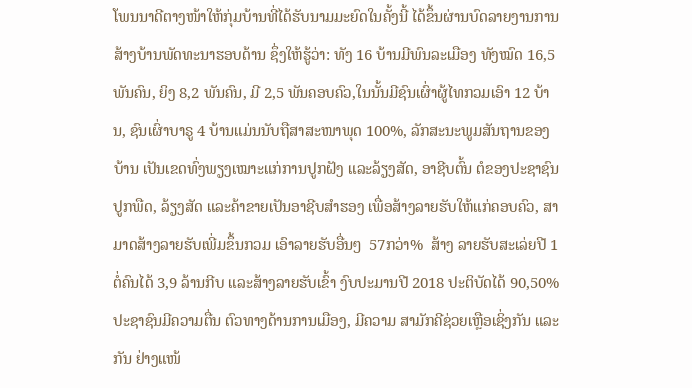ໂພນນາດີຕາງໜ້າໃຫ້ກຸ່ມບ້ານທີ່ໄດ້ຮັບນາມມະຍົດໃນຄັ້ງນີ້ ໄດ້ຂຶ້ນຜ່ານບົດລາຍງານການສ້າງບ້ານພັດທະນາຮອບດ້ານ ຊຶ່ງໃຫ້ຮູ້ວ່າ: ທັງ 16 ບ້ານມີພົນລະເມືອງ ທັງໝົດ 16,5 ພັນຄົນ, ຍິງ 8,2 ພັນຄົນ, ມີ 2,5 ພັນຄອບຄົວ,ໃນນັ້ນມີຊົນເຜົ່າຜູ້ໄທກວມເອົາ 12 ບ້ານ, ຊົນເຜົ່າບາຣູ 4 ບ້ານແມ່ນນັບຖືສາສະໜາພຸດ 100%, ລັກສະນະພູມສັນຖານຂອງບ້ານ ເປັນເຂດທົ່ງພຽງເໝາະແກ່ການປູກຝັງ ແລະລ້ຽງສັດ, ອາຊີບຕົ້ນ ຕໍຂອງປະຊາຊົນປູກພືດ, ລ້ຽງສັດ ແລະຄ້າຂາຍເປັນອາຊີບສຳຮອງ ເພື່ອສ້າງລາຍຮັບໃຫ້ແກ່ຄອບຄົວ, ສາມາດສ້າງລາຍຮັບເພີ່ມຂຶ້ນກວມ ເອົາລາຍຮັບອື່ນໆ  57ກວ່າ%  ສ້າງ ລາຍຮັບສະເລ່ຍປີ 1 ຕໍ່ຄົນໄດ້ 3,9 ລ້ານກີບ ແລະສ້າງລາຍຮັບເຂົ້າ ງົບປະມານປີ 2018 ປະຕິບັດໄດ້ 90,50% ປະຊາຊົນມີຄວາມຕື່ນ ຕົວທາງດ້ານການເມືອງ, ມີຄວາມ ສາມັກຄີຊ່ວຍເຫຼືອເຊິ່ງກັນ ແລະກັນ ຢ່າງແໜ້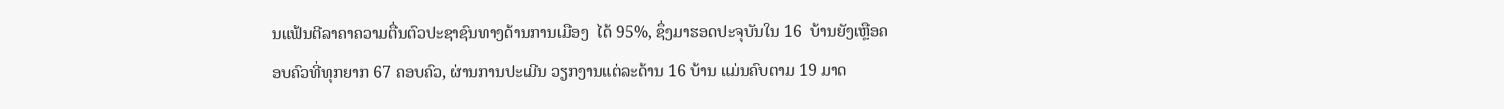ນແຟ້ນຕີລາຄາຄວາມຕື່ນຕົວປະຊາຊົນທາງດ້ານການເມືອງ  ໄດ້ 95%, ຊຶ່ງມາຮອດປະຈຸບັນໃນ 16  ບ້ານຍັງເຫຼືອຄອບຄົວທີ່ທຸກຍາກ 67 ຄອບຄົວ, ຜ່ານການປະເມີນ ວຽກງານແຕ່ລະດ້ານ 16 ບ້ານ ແມ່ນຄົບຕາມ 19 ມາດ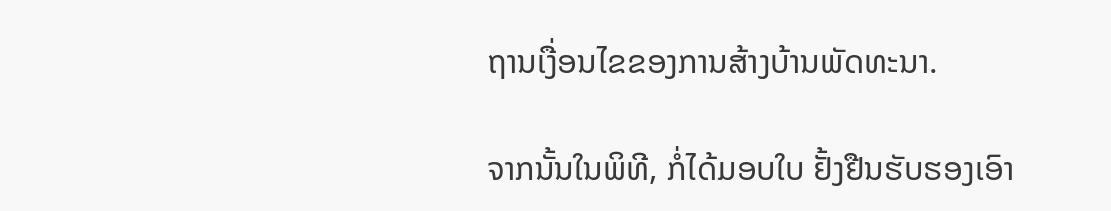ຖານເງື່ອນໄຂຂອງການສ້າງບ້ານພັດທະນາ.

ຈາກນັ້ນໃນພິທີ, ກໍ່ໄດ້ມອບໃບ ຢັ້ງຢືນຮັບຮອງເອົາ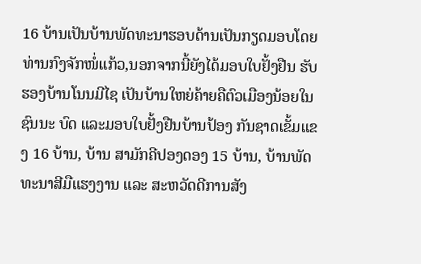16 ບ້ານເປັນບ້ານພັດທະນາຮອບດ້ານເປັນກຽດມອບໂດຍທ່ານກົງຈັກໜໍ່ແກ້ວ,ນອກຈາກນີ້ຍັງໄດ້ມອບໃບຢັ້ງຢືນ ຮັບຮອງບ້ານໂນນມີໄຊ ເປັນບ້ານໃຫຍ່ຄ້າຍຄືຕົວເມືອງນ້ອຍໃນຊົນນະ ບົດ ແລະມອບໃບຢັ້ງຢືນບ້ານປ້ອງ ກັນຊາດເຂັ້ມແຂງ 16 ບ້ານ, ບ້ານ ສາມັກຄີປອງດອງ 15 ບ້ານ, ບ້ານພັດທະນາສີມືແຮງງານ ແລະ ສະຫວັດດີການສັງ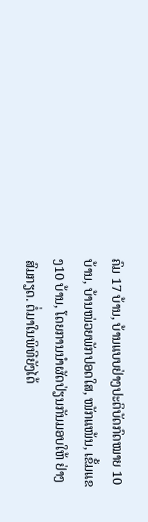ຄົມ 17 ບ້ານ, ບ້ານແບບຢ່າງປະຕິບັດກົດໝາຍ 10 ບ້ານ, ບ້ານໜ່ວຍພັກປອດໃສ, ໜັກແໜ້ນ, ເຂັ້ມແຂງ10 ບ້ານ, ໂດຍການນຳຜັດປ່ຽນກັນມອບໃຫ້ ຢ່າງສົມກຽດ. ຕໍ່ມາໃນພິທີຍັງໄດ້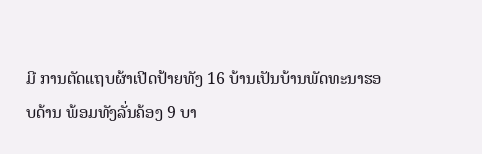ມີ ການຕັດແຖບຜ້າເປີດປ້າຍທັງ 16 ບ້ານເປັນບ້ານພັດທະນາຮອບດ້ານ ພ້ອມທັງລັ່ນຄ້ອງ 9 ບາ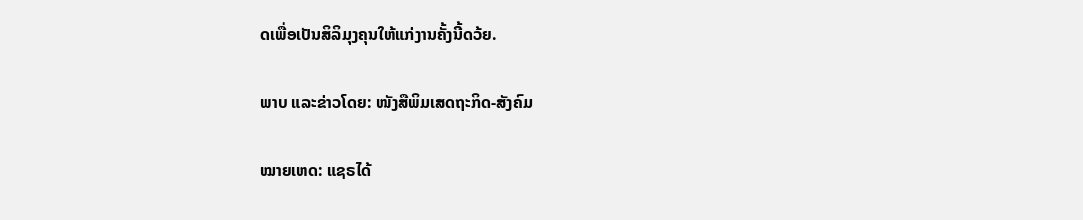ດເພື່ອເປັນສິລິມຸງຄຸນໃຫ້ແກ່ງານຄັ້ງນີ້ດວ້ຍ.

ພາບ ແລະຂ່າວໂດຍ: ໜັງສືພິມເສດຖະກິດ-ສັງຄົມ

ໝາຍເຫດ: ແຊຣໄດ້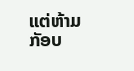ແຕ່ຫ້າມກັອບ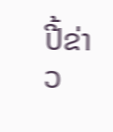ປີ້ຂ່າວ